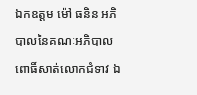ឯកឧត្តម ម៉ៅ ធនិន អភិបាលនៃគណៈអភិបាលពោធិ៍សាត់លោកជំទាវ ឯ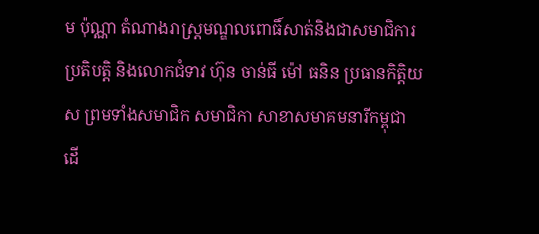ម ប៉ុណ្ណា តំណាងរាស្រ្តមណ្ឌលពោធិ៍សាត់និងជាសមាជិការប្រតិបត្តិ និងលោកជំទាវ ហ៊ុន ចាន់ធី ម៉ៅ ធនិន ប្រធានកិត្តិយស ព្រមទាំងសមាជិក សមាជិកា សាខាសមាគមនារីកម្ពុជា ដើ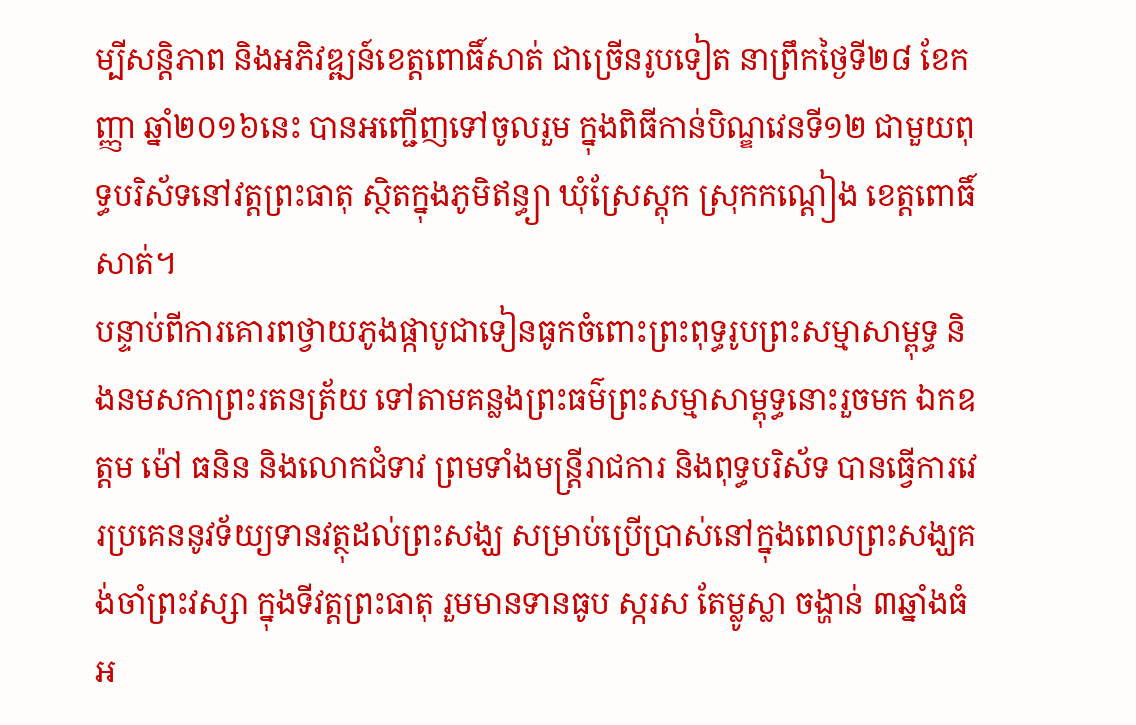ម្បីសន្តិភាព និងអភិវឌ្ឍន៍ខេត្តពោធិ៍សាត់ ជាច្រើនរូបទៀត នាព្រឹកថ្ងៃទី២៨ ខែកញ្ញា ឆ្នាំ២០១៦នេះ បានអញ្ជើញទៅចូលរួម ក្នុងពិធីកាន់បិណ្ឌវេនទី១២ ជាមួយពុទ្ធបរិស័ទនៅវត្តព្រះធាតុ ស្ថិតក្នុងភូមិឥន្ធ្យា ឃុំស្រែស្តុក ស្រុកកណ្តៀង ខេត្តពោធិ៍សាត់។
បន្ទាប់ពីការគោរពថ្វាយភូងផ្កាបូជាទៀនធូកចំពោះព្រះពុទ្ធរូបព្រះសម្មាសាម្ពុទ្ធ និងនមសកាព្រះរតនត្រ័យ ទៅតាមគន្លងព្រះធម៌ព្រះសម្មាសាម្ពុទ្ធនោះរួចមក ឯកឧត្តម ម៉ៅ ធនិន និងលោកជំទាវ ព្រមទាំងមន្ត្រីរាជការ និងពុទ្ធបរិស័ទ បានធ្វើការវេរប្រគេននូវទ័យ្យទានវត្ថុដល់ព្រះសង្ឃ សម្រាប់ប្រើប្រាស់នៅក្នុងពេលព្រះសង្ឃគង់ចាំព្រះវស្សា ក្នុងទីវត្តព្រះធាតុ រួមមានទានធូប ស្ករស តែម្លូស្លា ចង្ហាន់ ៣ឆ្នាំងធំ អ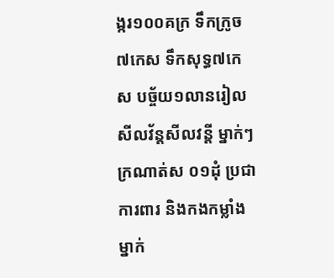ង្ករ១០០គក្រ ទឹកក្រូច៧កេស ទឹកសុទ្ធ៧កេស បច្ច័យ១លានរៀល សីលវ័ន្តសីលវន្តី ម្នាក់ៗក្រណាត់ស ០១ដុំ ប្រជាការពារ និងកងកម្លាំង ម្នាក់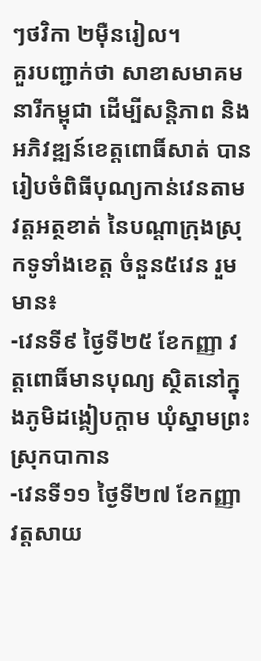ៗថវិកា ២ម៉ឺនរៀល។
គួរបញ្ជាក់ថា សាខាសមាគមនារីកម្ពុជា ដើម្បីសន្តិភាព និងអភិវឌ្ឍន៍ខេត្តពោធិ៍សាត់ បានរៀបចំពិធីបុណ្យកាន់វេនតាមវត្តអត្ថខាត់ នៃបណ្តាក្រុងស្រុកទូទាំងខេត្ត ចំនួន៥វេន រួមមាន៖
-វេនទី៩ ថ្ងៃទី២៥ ខែកញ្ញា វត្តពោធិ៍មានបុណ្យ ស្ថិតនៅក្នុងភូមិដង្គៀបក្តាម ឃុំស្នាមព្រះ ស្រុកបាកាន
-វេនទី១១ ថ្ងៃទី២៧ ខែកញ្ញា វត្តសាយ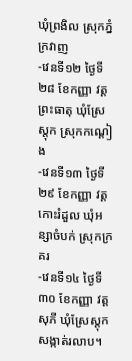ឃុំព្រងិល ស្រុកភ្នំក្រវាញ
-វេនទី១២ ថ្ងៃទី២៨ ខែកញ្ញា វត្តព្រះធាតុ ឃុំស្រែស្តុក ស្រុកកណ្តៀង
-វេនទី១៣ ថ្ងៃទី២៩ ខែកញ្ញា វត្តកោះរំដួល ឃុំអន្សាចំបក់ ស្រុកក្រគរ
-វេនទី១៤ ថ្ងៃទី៣០ ខែកញ្ញា វត្តសុភី ឃុំស្រែស្តុក សង្កាត់រលាប។